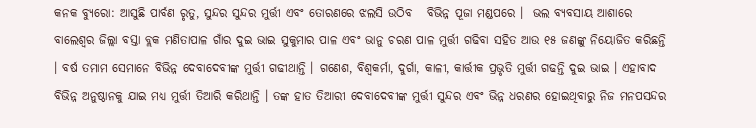କନକ ବ୍ୟୁରୋ: ଆସୁଛି ପାର୍ବଣ ରୃତୁ, ସୁନ୍ଦର ସୁନ୍ଦର ମୁର୍ତ୍ତୀ ଏବଂ ତୋରଣରେ ଝଲସି ଉଠିବ   ବିଭିନ୍ନ ପୂଜା ମଣ୍ଡପରେ ।  ଭଲ ବ୍ୟବସାୟ ଆଶାରେ ବାଲେଶ୍ୱର ଜିଲ୍ଲା ବସ୍ତା ବ୍ଲକ ମଣିତାପାଳ ଗାଁର ଦୁଇ ଭାଇ ସୁକୁମାର ପାଳ ଏବଂ ଭାନୁ ଚରଣ ପାଳ ମୁର୍ତ୍ତୀ ଗଢିବା ସହିତ ଆଉ ୧୫ ଜଣଙ୍କୁ ନିୟୋଜିତ କରିଛନ୍ତି । ବର୍ଷ ତମାମ ସେମାନେ ବିଭିନ୍ନ ଦେବାଦେବୀଙ୍କ ମୁର୍ତ୍ତୀ ଗଢୀଥାନ୍ତି । ଗଣେଶ, ବିଶ୍ୱକର୍ମା, ଦୁର୍ଗା, କାଳୀ, କାର୍ତ୍ତୀକ ପ୍ରଭୃତି ମୁର୍ତ୍ତୀ ଗଢନ୍ତି ଦୁଇ ଭାଇ । ଏହାବାଦ ବିଭିନ୍ନ ଅନୁଷ୍ଠାନକୁ ଯାଇ ମଧ୍ୟ ମୁର୍ତ୍ତୀ ତିଆରି କରିଥାନ୍ତି । ତଙ୍କ ହାତ ତିଆରୀ ଦେବାଦେବୀଙ୍କ ମୁର୍ତ୍ତୀ ସୁନ୍ଦର ଏବଂ ଭିନ୍ନ ଧରଣର ହୋଇଥିବାରୁ ନିଜ ମନପସନ୍ଦର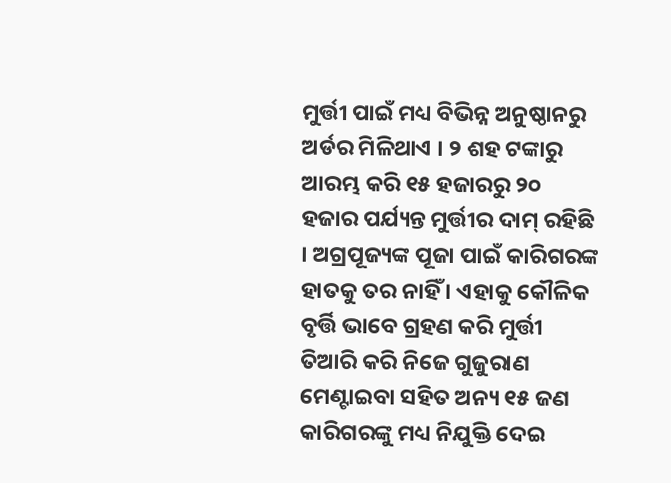ମୁର୍ତ୍ତୀ ପାଇଁ ମଧ୍ୟ ବିଭିନ୍ନ ଅନୁଷ୍ଠାନରୁ ଅର୍ଡର ମିଳିଥାଏ । ୨ ଶହ ଟଙ୍କାରୁ ଆରମ୍ଭ କରି ୧୫ ହଜାରରୁ ୨୦ ହଜାର ପର୍ଯ୍ୟନ୍ତ ମୁର୍ତ୍ତୀର ଦାମ୍‌ ରହିଛି । ଅଗ୍ରପୂଜ୍ୟଙ୍କ ପୂଜା ପାଇଁ କାରିଗରଙ୍କ ହାତକୁ ତର ନାହିଁ । ଏହାକୁ କୌଳିକ ବୃର୍ତ୍ତି ଭାବେ ଗ୍ରହଣ କରି ମୁର୍ତ୍ତୀ ତିଆରି କରି ନିଜେ ଗୁଜୁରାଣ ମେଣ୍ଟାଇବା ସହିତ ଅନ୍ୟ ୧୫ ଜଣ କାରିଗରଙ୍କୁ ମଧ୍ୟ ନିଯୁକ୍ତି ଦେଇ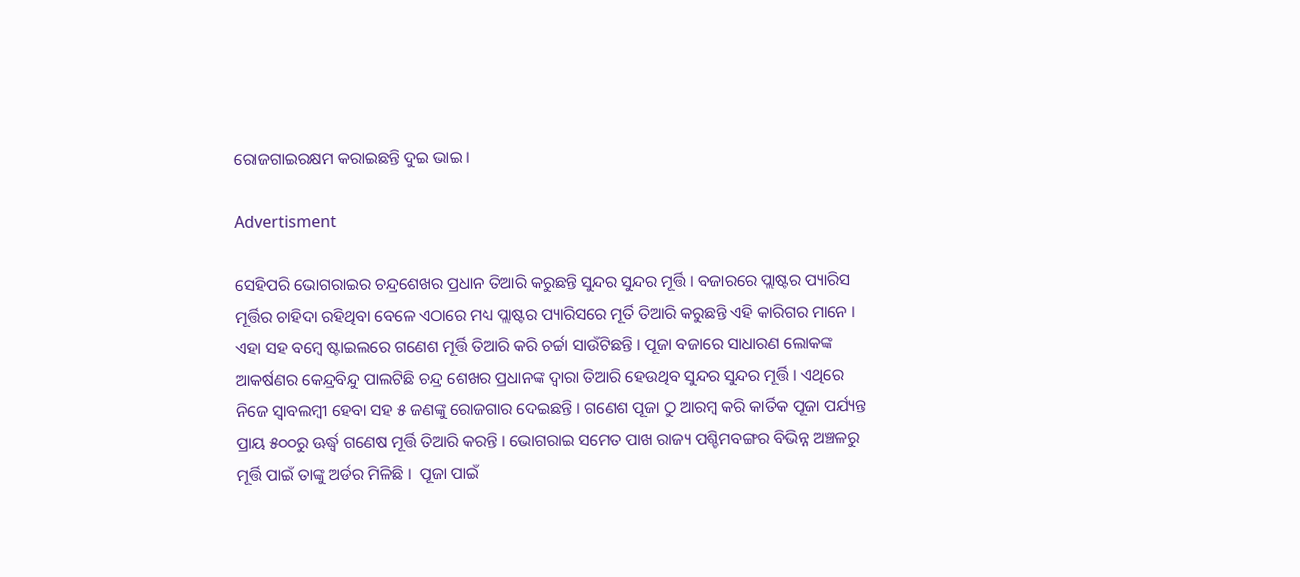ରୋଜଗାଇରକ୍ଷମ କରାଇଛନ୍ତି ଦୁଇ ଭାଇ ।

Advertisment

ସେହିପରି ଭୋଗରାଇର ଚନ୍ଦ୍ରଶେଖର ପ୍ରଧାନ ତିଆରି କରୁଛନ୍ତି ସୁନ୍ଦର ସୁନ୍ଦର ମୂର୍ତ୍ତି । ବଜାରରେ ପ୍ଲାଷ୍ଟର ପ୍ୟାରିସ ମୂର୍ତ୍ତିର ଚାହିଦା ରହିଥିବା ବେଳେ ଏଠାରେ ମଧ୍ୟ ପ୍ଲାଷ୍ଟର ପ୍ୟାରିସରେ ମୂର୍ତି ତିଆରି କରୁଛନ୍ତି ଏହି କାରିଗର ମାନେ । ଏହା ସହ ବମ୍ବେ ଷ୍ଟାଇଲରେ ଗଣେଶ ମୂର୍ତ୍ତି ତିଆରି କରି ଚର୍ଚ୍ଚା ସାଉଁଟିଛନ୍ତି । ପୂଜା ବଜାରେ ସାଧାରଣ ଲୋକଙ୍କ ଆକର୍ଷଣର କେନ୍ଦ୍ରବିନ୍ଦୁ ପାଲଟିଛି ଚନ୍ଦ୍ର ଶେଖର ପ୍ରଧାନଙ୍କ ଦ୍ୱାରା ତିଆରି ହେଉଥିବ ସୁନ୍ଦର ସୁନ୍ଦର ମୂର୍ତ୍ତି । ଏଥିରେ ନିଜେ ସ୍ବାବଲମ୍ବୀ ହେବା ସହ ୫ ଜଣଙ୍କୁ ରୋଜଗାର ଦେଇଛନ୍ତି । ଗଣେଶ ପୂଜା ଠୁ ଆରମ୍ବ କରି କାର୍ତିକ ପୂଜା ପର୍ଯ୍ୟନ୍ତ ପ୍ରାୟ ୫୦୦ରୁ ଊର୍ଦ୍ଧ୍ବ ଗଣେଷ ମୂର୍ତ୍ତି ତିଆରି କରନ୍ତି । ଭୋଗରାଇ ସମେତ ପାଖ ରାଜ୍ୟ ପଶ୍ଚିମବଙ୍ଗର ବିଭିନ୍ନ ଅଞ୍ଚଳରୁ ମୂର୍ତ୍ତି ପାଇଁ ତାଙ୍କୁ ଅର୍ଡର ମିଳିଛି ।  ପୂଜା ପାଇଁ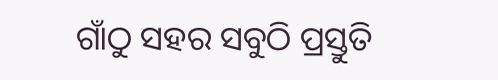ଗାଁଠୁ ସହର ସବୁଠି ପ୍ରସ୍ତୁତି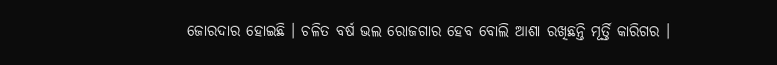ଜୋରଦାର ହୋଇଛି । ଚଳିତ ବର୍ଷ ଭଲ ରୋଜଗାର ହେବ ବୋଲି ଆଶା ରଖିଛନ୍ତି ମୂର୍ତ୍ତି କାରିଗର ।